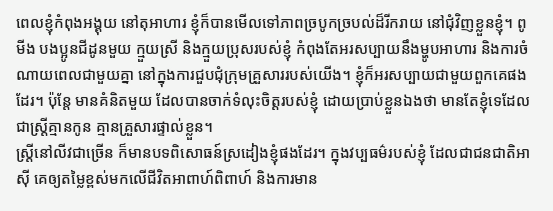ពេលខ្ញុំកំពុងអង្គុយ នៅតុអាហារ ខ្ញុំក៏បានមើលទៅភាពច្របូកច្របល់ដ៏រីករាយ នៅជុំវិញខ្លួនខ្ញុំ។ ពូមីង បងប្អូនជីដូនមួយ ក្មួយស្រី និងក្មួយប្រុសរបស់ខ្ញុំ កំពុងតែអរសប្បាយនឹងម្ហូបអាហារ និងការចំណាយពេលជាមួយគ្នា នៅក្នុងការជួបជុំក្រុមគ្រួសាររបស់យើង។ ខ្ញុំក៏អរសប្បាយជាមួយពួកគេផងដែរ។ ប៉ុន្តែ មានគំនិតមួយ ដែលបានចាក់ទំលុះចិត្តរបស់ខ្ញុំ ដោយប្រាប់ខ្លួនឯងថា មានតែខ្ញុំទេដែលជាស្រ្តីគ្មានកូន គ្មានគ្រួសារផ្ទាល់ខ្លួន។
ស្រ្តីនៅលីវជាច្រើន ក៏មានបទពិសោធន៍ស្រដៀងខ្ញុំផងដែរ។ ក្នុងវប្បធម៌របស់ខ្ញុំ ដែលជាជនជាតិអាស៊ី គេឲ្យតម្លៃខ្ពស់មកលើជីវិតអាពាហ៍ពិពាហ៍ និងការមាន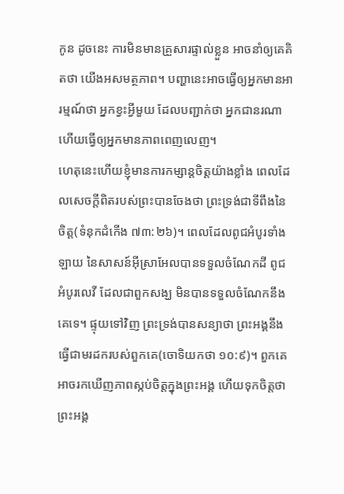កូន ដូចនេះ ការមិនមានគ្រួសារផ្ទាល់ខ្លួន អាចនាំឲ្យគេគិតថា យើងអសមត្ថភាព។ បញ្ហានេះអាចធ្វើឲ្យអ្នកមានអារម្មណ៍ថា អ្នកខ្វះអ្វីមួយ ដែលបញ្ជាក់ថា អ្នកជានរណា ហើយធ្វើឲ្យអ្នកមានភាពពេញលេញ។
ហេតុនេះហើយខ្ញុំមានការកម្សាន្តចិត្តយ៉ាងខ្លាំង ពេលដែលសេចក្តីពិតរបស់ព្រះបានចែងថា ព្រះទ្រង់ជាទីពឹងនៃចិត្ត(ទំនុកដំកើង ៧៣:២៦)។ ពេលដែលពូជអំបូរទាំងឡាយ នៃសាសន៍អ៊ីស្រាអែលបានទទួលចំណែកដី ពូជអំបូរលេវី ដែលជាពួកសង្ឃ មិនបានទទួលចំណែកនឹងគេទេ។ ផ្ទុយទៅវិញ ព្រះទ្រង់បានសន្យាថា ព្រះអង្គនឹងធ្វើជាមរដករបស់ពួកគេ(ចោទិយកថា ១០:៩)។ ពួកគេអាចរកឃើញភាពស្កប់ចិត្តក្នុងព្រះអង្គ ហើយទុកចិត្តថា ព្រះអង្គ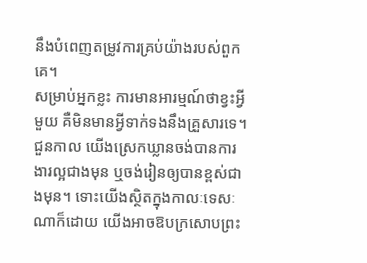នឹងបំពេញតម្រូវការគ្រប់យ៉ាងរបស់ពួកគេ។
សម្រាប់អ្នកខ្លះ ការមានអារម្មណ៍ថាខ្វះអ្វីមួយ គឺមិនមានអ្វីទាក់ទងនឹងគ្រួសារទេ។ ជួនកាល យើងស្រេកឃ្លានចង់បានការងារល្អជាងមុន ឬចង់រៀនឲ្យបានខ្ពស់ជាងមុន។ ទោះយើងស្ថិតក្នុងកាលៈទេសៈណាក៏ដោយ យើងអាចឱបក្រសោបព្រះ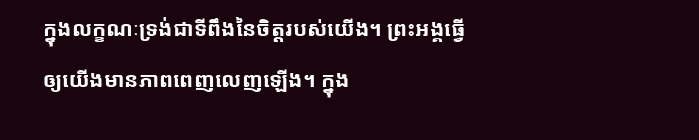ក្នុងលក្ខណៈទ្រង់ជាទីពឹងនៃចិត្តរបស់យើង។ ព្រះអង្គធ្វើឲ្យយើងមានភាពពេញលេញឡើង។ ក្នុង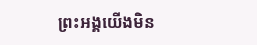ព្រះអង្គយើងមិន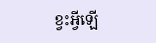ខ្វះអ្វីឡើ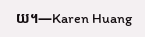យ។—Karen Huang